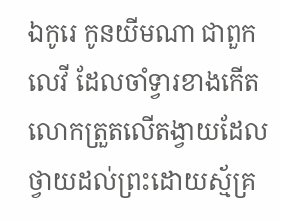ឯកូរេ កូនយីមណា ជាពួកលេវី ដែលចាំទ្វារខាងកើត លោកត្រួតលើតង្វាយដែលថ្វាយដល់ព្រះដោយស្ម័គ្រ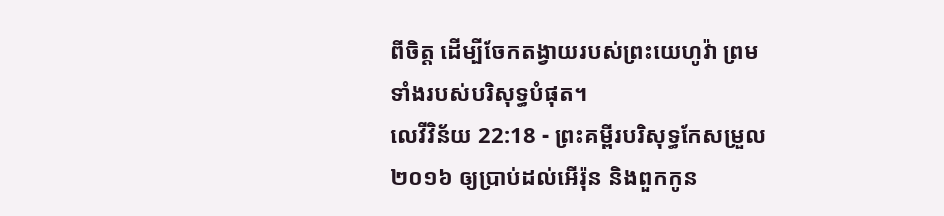ពីចិត្ត ដើម្បីចែកតង្វាយរបស់ព្រះយេហូវ៉ា ព្រមទាំងរបស់បរិសុទ្ធបំផុត។
លេវីវិន័យ 22:18 - ព្រះគម្ពីរបរិសុទ្ធកែសម្រួល ២០១៦ ឲ្យប្រាប់ដល់អើរ៉ុន និងពួកកូន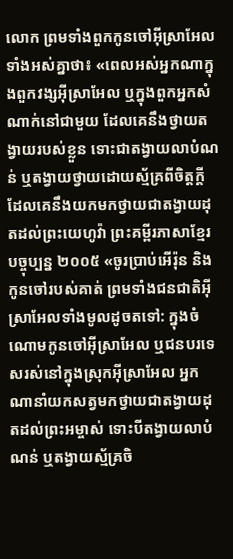លោក ព្រមទាំងពួកកូនចៅអ៊ីស្រាអែលទាំងអស់គ្នាថា៖ «ពេលអស់អ្នកណាក្នុងពួកវង្សអ៊ីស្រាអែល ឬក្នុងពួកអ្នកសំណាក់នៅជាមួយ ដែលគេនឹងថ្វាយតង្វាយរបស់ខ្លួន ទោះជាតង្វាយលាបំណន់ ឬតង្វាយថ្វាយដោយស្ម័គ្រពីចិត្តក្តី ដែលគេនឹងយកមកថ្វាយជាតង្វាយដុតដល់ព្រះយេហូវ៉ា ព្រះគម្ពីរភាសាខ្មែរបច្ចុប្បន្ន ២០០៥ «ចូរប្រាប់អើរ៉ុន និងកូនចៅរបស់គាត់ ព្រមទាំងជនជាតិអ៊ីស្រាអែលទាំងមូលដូចតទៅ: ក្នុងចំណោមកូនចៅអ៊ីស្រាអែល ឬជនបរទេសរស់នៅក្នុងស្រុកអ៊ីស្រាអែល អ្នកណានាំយកសត្វមកថ្វាយជាតង្វាយដុតដល់ព្រះអម្ចាស់ ទោះបីតង្វាយលាបំណន់ ឬតង្វាយស្ម័គ្រចិ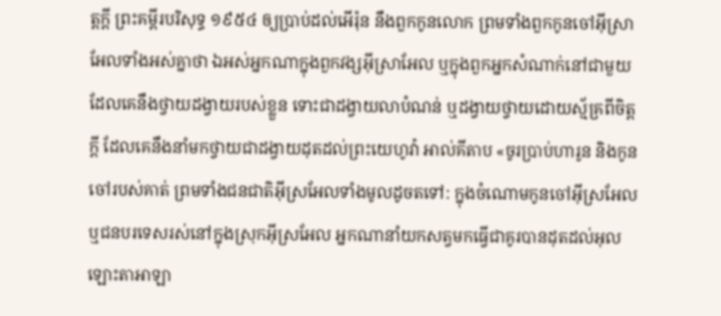ត្តក្ដី ព្រះគម្ពីរបរិសុទ្ធ ១៩៥៤ ឲ្យប្រាប់ដល់អើរ៉ុន នឹងពួកកូនលោក ព្រមទាំងពួកកូនចៅអ៊ីស្រាអែលទាំងអស់គ្នាថា ឯអស់អ្នកណាក្នុងពួកវង្សអ៊ីស្រាអែល ឬក្នុងពួកអ្នកសំណាក់នៅជាមួយ ដែលគេនឹងថ្វាយដង្វាយរបស់ខ្លួន ទោះជាដង្វាយលាបំណន់ ឬដង្វាយថ្វាយដោយស្ម័គ្រពីចិត្តក្តី ដែលគេនឹងនាំមកថ្វាយជាដង្វាយដុតដល់ព្រះយេហូវ៉ា អាល់គីតាប «ចូរប្រាប់ហារូន និងកូនចៅរបស់គាត់ ព្រមទាំងជនជាតិអ៊ីស្រអែលទាំងមូលដូចតទៅ: ក្នុងចំណោមកូនចៅអ៊ីស្រអែល ឬជនបរទេសរស់នៅក្នុងស្រុកអ៊ីស្រអែល អ្នកណានាំយកសត្វមកធ្វើជាគូរបានដុតដល់អុលឡោះតាអាឡា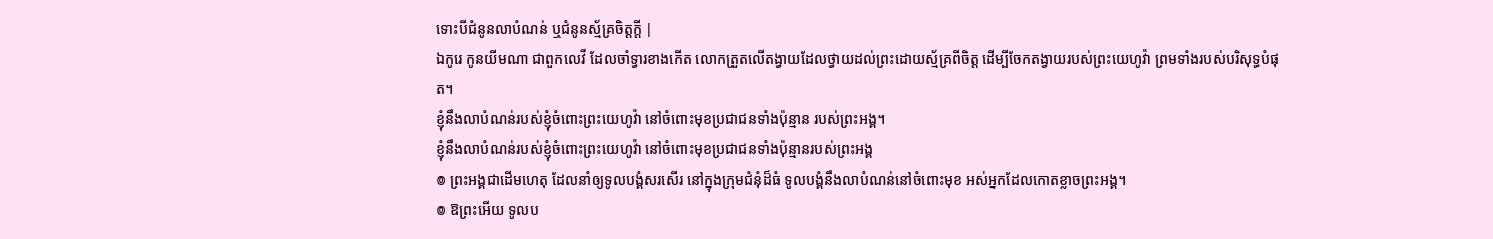ទោះបីជំនូនលាបំណន់ ឬជំនូនស្ម័គ្រចិត្តក្តី |
ឯកូរេ កូនយីមណា ជាពួកលេវី ដែលចាំទ្វារខាងកើត លោកត្រួតលើតង្វាយដែលថ្វាយដល់ព្រះដោយស្ម័គ្រពីចិត្ត ដើម្បីចែកតង្វាយរបស់ព្រះយេហូវ៉ា ព្រមទាំងរបស់បរិសុទ្ធបំផុត។
ខ្ញុំនឹងលាបំណន់របស់ខ្ញុំចំពោះព្រះយេហូវ៉ា នៅចំពោះមុខប្រជាជនទាំងប៉ុន្មាន របស់ព្រះអង្គ។
ខ្ញុំនឹងលាបំណន់របស់ខ្ញុំចំពោះព្រះយេហូវ៉ា នៅចំពោះមុខប្រជាជនទាំងប៉ុន្មានរបស់ព្រះអង្គ
៙ ព្រះអង្គជាដើមហេតុ ដែលនាំឲ្យទូលបង្គំសរសើរ នៅក្នុងក្រុមជំនុំដ៏ធំ ទូលបង្គំនឹងលាបំណន់នៅចំពោះមុខ អស់អ្នកដែលកោតខ្លាចព្រះអង្គ។
៙ ឱព្រះអើយ ទូលប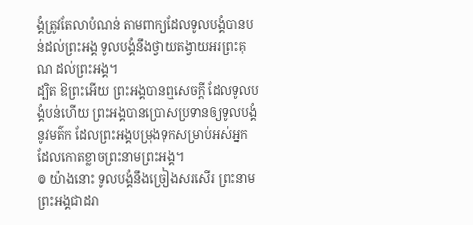ង្គំត្រូវតែលាបំណន់ តាមពាក្យដែលទូលបង្គំបានបន់ដល់ព្រះអង្គ ទូលបង្គំនឹងថ្វាយតង្វាយអរព្រះគុណ ដល់ព្រះអង្គ។
ដ្បិត ឱព្រះអើយ ព្រះអង្គបានឮសេចក្ដី ដែលទូលបង្គំបន់ហើយ ព្រះអង្គបានប្រោសប្រទានឲ្យទូលបង្គំនូវមត៌ក ដែលព្រះអង្គបម្រុងទុកសម្រាប់អស់អ្នក ដែលកោតខ្លាចព្រះនាមព្រះអង្គ។
៙ យ៉ាងនោះ ទូលបង្គំនឹងច្រៀងសរសើរ ព្រះនាមព្រះអង្គជាដរា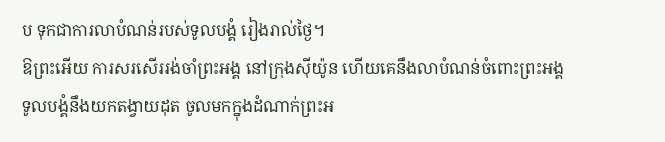ប ទុកជាការលាបំណន់របស់ទូលបង្គំ រៀងរាល់ថ្ងៃ។
ឱព្រះអើយ ការសរសើររង់ចាំព្រះអង្គ នៅក្រុងស៊ីយ៉ូន ហើយគេនឹងលាបំណន់ចំពោះព្រះអង្គ
ទូលបង្គំនឹងយកតង្វាយដុត ចូលមកក្នុងដំណាក់ព្រះអ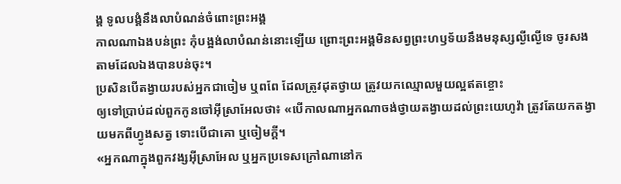ង្គ ទូលបង្គំនឹងលាបំណន់ចំពោះព្រះអង្គ
កាលណាឯងបន់ព្រះ កុំបង្អង់លាបំណន់នោះឡើយ ព្រោះព្រះអង្គមិនសព្វព្រះហឫទ័យនឹងមនុស្សល្ងីល្ងើទេ ចូរសងតាមដែលឯងបានបន់ចុះ។
ប្រសិនបើតង្វាយរបស់អ្នកជាចៀម ឬពពែ ដែលត្រូវដុតថ្វាយ ត្រូវយកឈ្មោលមួយល្អឥតខ្ចោះ
ឲ្យទៅប្រាប់ដល់ពួកកូនចៅអ៊ីស្រាអែលថា៖ «បើកាលណាអ្នកណាចង់ថ្វាយតង្វាយដល់ព្រះយេហូវ៉ា ត្រូវតែយកតង្វាយមកពីហ្វូងសត្វ ទោះបើជាគោ ឬចៀមក្តី។
«អ្នកណាក្នុងពួកវង្សអ៊ីស្រាអែល ឬអ្នកប្រទេសក្រៅណានៅក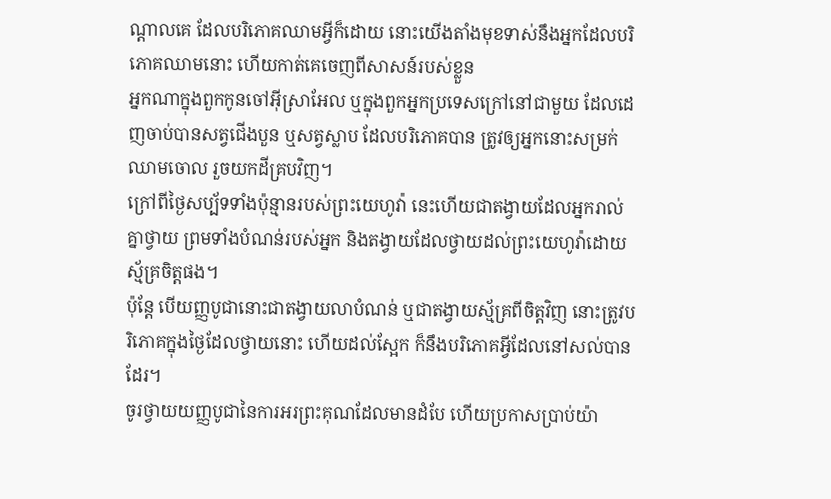ណ្ដាលគេ ដែលបរិភោគឈាមអ្វីក៏ដោយ នោះយើងតាំងមុខទាស់នឹងអ្នកដែលបរិភោគឈាមនោះ ហើយកាត់គេចេញពីសាសន៍របស់ខ្លួន
អ្នកណាក្នុងពួកកូនចៅអ៊ីស្រាអែល ឬក្នុងពួកអ្នកប្រទេសក្រៅនៅជាមួយ ដែលដេញចាប់បានសត្វជើងបួន ឬសត្វស្លាប ដែលបរិភោគបាន ត្រូវឲ្យអ្នកនោះសម្រក់ឈាមចោល រួចយកដីគ្របវិញ។
ក្រៅពីថ្ងៃសប្ប័ទទាំងប៉ុន្មានរបស់ព្រះយេហូវ៉ា នេះហើយជាតង្វាយដែលអ្នករាល់គ្នាថ្វាយ ព្រមទាំងបំណន់របស់អ្នក និងតង្វាយដែលថ្វាយដល់ព្រះយេហូវ៉ាដោយស្ម័គ្រចិត្តផង។
ប៉ុន្តែ បើយញ្ញបូជានោះជាតង្វាយលាបំណន់ ឬជាតង្វាយស្ម័គ្រពីចិត្តវិញ នោះត្រូវបរិភោគក្នុងថ្ងៃដែលថ្វាយនោះ ហើយដល់ស្អែក ក៏នឹងបរិភោគអ្វីដែលនៅសល់បានដែរ។
ចូរថ្វាយយញ្ញបូជានៃការអរព្រះគុណដែលមានដំបែ ហើយប្រកាសប្រាប់យ៉ា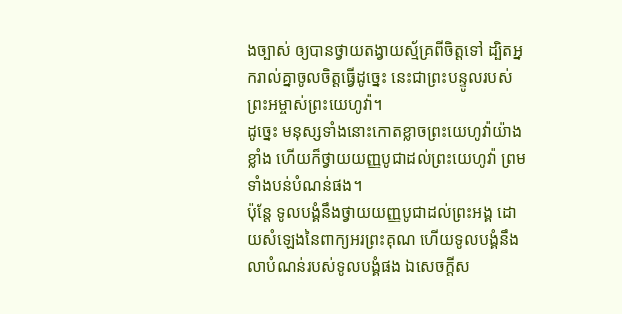ងច្បាស់ ឲ្យបានថ្វាយតង្វាយស្ម័គ្រពីចិត្តទៅ ដ្បិតអ្នករាល់គ្នាចូលចិត្តធ្វើដូច្នេះ នេះជាព្រះបន្ទូលរបស់ព្រះអម្ចាស់ព្រះយេហូវ៉ា។
ដូច្នេះ មនុស្សទាំងនោះកោតខ្លាចព្រះយេហូវ៉ាយ៉ាងខ្លាំង ហើយក៏ថ្វាយយញ្ញបូជាដល់ព្រះយេហូវ៉ា ព្រមទាំងបន់បំណន់ផង។
ប៉ុន្តែ ទូលបង្គំនឹងថ្វាយយញ្ញបូជាដល់ព្រះអង្គ ដោយសំឡេងនៃពាក្យអរព្រះគុណ ហើយទូលបង្គំនឹងលាបំណន់របស់ទូលបង្គំផង ឯសេចក្ដីស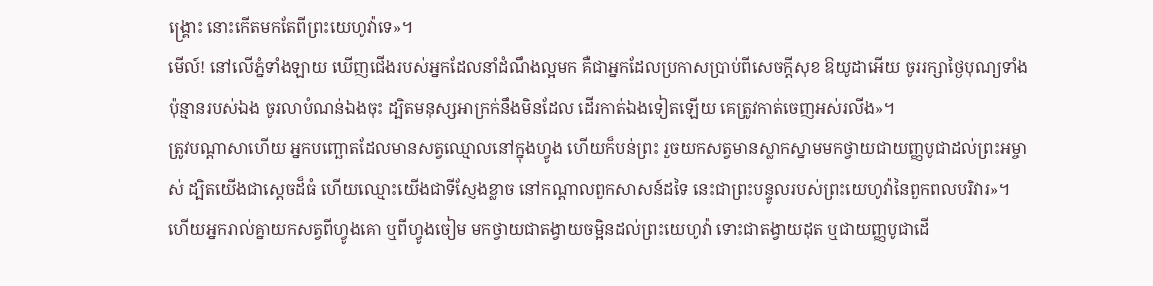ង្គ្រោះ នោះកើតមកតែពីព្រះយេហូវ៉ាទេ»។
មើល៍! នៅលើភ្នំទាំងឡាយ ឃើញជើងរបស់អ្នកដែលនាំដំណឹងល្អមក គឺជាអ្នកដែលប្រកាសប្រាប់ពីសេចក្ដីសុខ ឱយូដាអើយ ចូររក្សាថ្ងៃបុណ្យទាំងប៉ុន្មានរបស់ឯង ចូរលាបំណន់ឯងចុះ ដ្បិតមនុស្សអាក្រក់នឹងមិនដែល ដើរកាត់ឯងទៀតឡើយ គេត្រូវកាត់ចេញអស់រលីង»។
ត្រូវបណ្ដាសាហើយ អ្នកបញ្ឆោតដែលមានសត្វឈ្មោលនៅក្នុងហ្វូង ហើយក៏បន់ព្រះ រួចយកសត្វមានស្លាកស្នាមមកថ្វាយជាយញ្ញបូជាដល់ព្រះអម្ចាស់ ដ្បិតយើងជាស្តេចដ៏ធំ ហើយឈ្មោះយើងជាទីស្ញែងខ្លាច នៅកណ្ដាលពួកសាសន៍ដទៃ នេះជាព្រះបន្ទូលរបស់ព្រះយេហូវ៉ានៃពួកពលបរិវារ»។
ហើយអ្នករាល់គ្នាយកសត្វពីហ្វូងគោ ឬពីហ្វូងចៀម មកថ្វាយជាតង្វាយចម្អិនដល់ព្រះយេហូវ៉ា ទោះជាតង្វាយដុត ឬជាយញ្ញបូជាដើ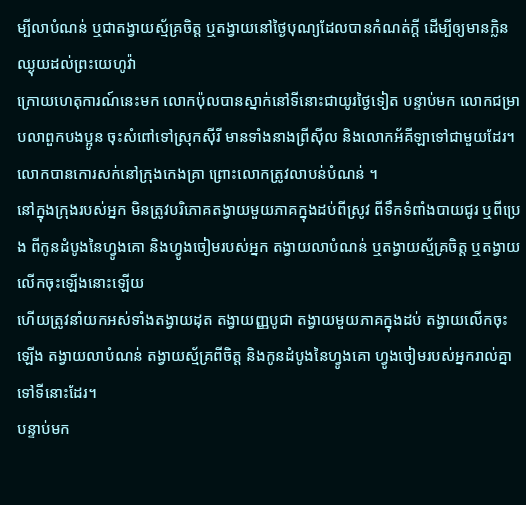ម្បីលាបំណន់ ឬជាតង្វាយស្ម័គ្រចិត្ត ឬតង្វាយនៅថ្ងៃបុណ្យដែលបានកំណត់ក្តី ដើម្បីឲ្យមានក្លិនឈ្ងុយដល់ព្រះយេហូវ៉ា
ក្រោយហេតុការណ៍នេះមក លោកប៉ុលបានស្នាក់នៅទីនោះជាយូរថ្ងៃទៀត បន្ទាប់មក លោកជម្រាបលាពួកបងប្អូន ចុះសំពៅទៅស្រុកស៊ីរី មានទាំងនាងព្រីស៊ីល និងលោកអ័គីឡាទៅជាមួយដែរ។ លោកបានកោរសក់នៅក្រុងកេងគ្រា ព្រោះលោកត្រូវលាបន់បំណន់ ។
នៅក្នុងក្រុងរបស់អ្នក មិនត្រូវបរិភោគតង្វាយមួយភាគក្នុងដប់ពីស្រូវ ពីទឹកទំពាំងបាយជូរ ឬពីប្រេង ពីកូនដំបូងនៃហ្វូងគោ និងហ្វូងចៀមរបស់អ្នក តង្វាយលាបំណន់ ឬតង្វាយស្ម័គ្រចិត្ត ឬតង្វាយលើកចុះឡើងនោះឡើយ
ហើយត្រូវនាំយកអស់ទាំងតង្វាយដុត តង្វាយញ្ញបូជា តង្វាយមួយភាគក្នុងដប់ តង្វាយលើកចុះឡើង តង្វាយលាបំណន់ តង្វាយស្ម័គ្រពីចិត្ត និងកូនដំបូងនៃហ្វូងគោ ហ្វូងចៀមរបស់អ្នករាល់គ្នាទៅទីនោះដែរ។
បន្ទាប់មក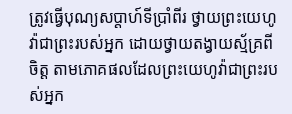ត្រូវធ្វើបុណ្យសប្ដាហ៍ទីប្រាំពីរ ថ្វាយព្រះយេហូវ៉ាជាព្រះរបស់អ្នក ដោយថ្វាយតង្វាយស្ម័គ្រពីចិត្ត តាមភោគផលដែលព្រះយេហូវ៉ាជាព្រះរបស់អ្នក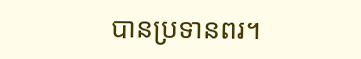បានប្រទានពរ។